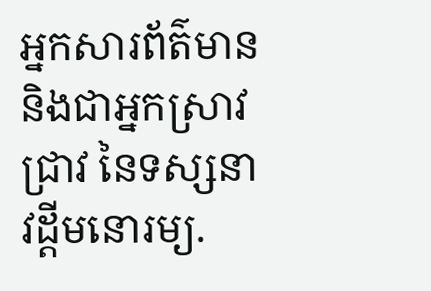អ្នកសារព័ត៌មាន និងជាអ្នកស្រាវជ្រាវ នៃទស្សនាវដ្ដីមនោរម្យ.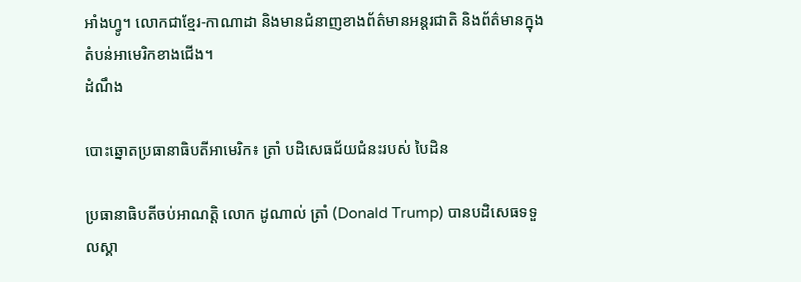អាំងហ្វូ។ លោកជាខ្មែរ-កាណាដា និងមានជំនាញខាងព័ត៌មានអន្តរជាតិ និងព័ត៌មានក្នុងតំបន់អាមេរិកខាងជើង។
ដំណឹង

បោះឆ្នោតប្រធានាធិបតីអាមេរិក៖ ត្រាំ បដិសេធជ័យជំនះរបស់ បៃដិន

ប្រធានាធិបតីចប់អាណត្តិ លោក ដូណាល់ ត្រាំ (Donald Trump) បានបដិសេធទទួលស្គា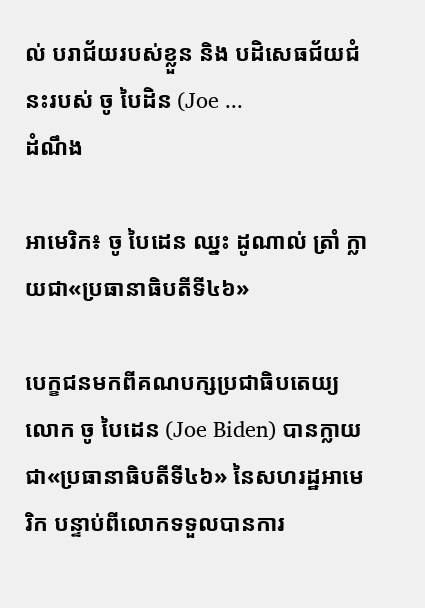ល់ បរាជ័យរបស់ខ្លួន និង បដិសេធជ័យជំនះរបស់ ចូ បៃដិន (Joe ...
ដំណឹង

អាមេរិក៖ ចូ បៃដេន ឈ្នះ ដូណាល់ ត្រាំ ក្លាយជា«ប្រធានាធិបតីទី៤៦»

បេក្ខជនមកពីគណបក្សប្រជាធិបតេយ្យ លោក ចូ បៃដេន (Joe Biden) បានក្លាយជា«ប្រធានាធិបតីទី៤៦» នៃសហរដ្ឋអាមេរិក បន្ទាប់ពីលោកទទួលបានការ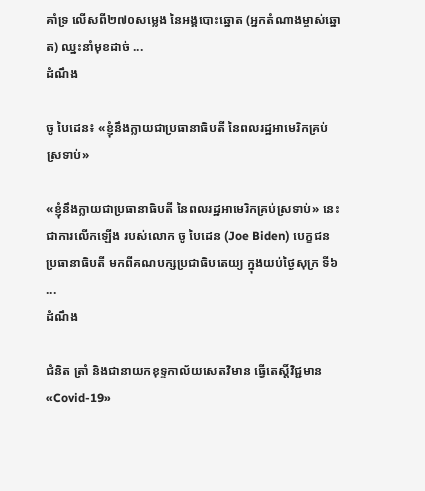គាំទ្រ លើសពី២៧០សម្លេង នៃអង្គបោះឆ្នោត (អ្នកតំណាងម្ចាស់ឆ្នោត) ឈ្នះនាំមុខដាច់ ...
ដំណឹង

ចូ បៃដេន៖ «ខ្ញុំនឹងក្លាយជាប្រធានាធិបតី នៃពលរដ្ឋអាមេរិកគ្រប់ស្រទាប់»

«ខ្ញុំនឹងក្លាយជាប្រធានាធិបតី នៃពលរដ្ឋអាមេរិកគ្រប់ស្រទាប់» នេះ ជាការលើកឡើង របស់លោក ចូ បៃដេន (Joe Biden) បេក្ខជនប្រធានាធិបតី មកពីគណបក្សប្រជាធិបតេយ្យ ក្នុងយប់ថ្ងៃសុក្រ ទី៦ ...
ដំណឹង

ជំនិត ត្រាំ និងជានាយកខុទ្ទកាល័យសេតវិមាន ធ្វើតេស្ដិ៍វិជ្ជមាន«Covid-19»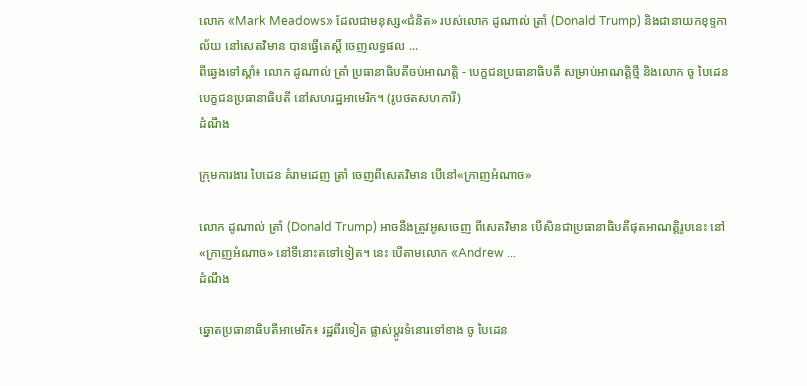លោក «Mark Meadows» ដែលជាមនុស្ស«ជំនិត» របស់លោក ដូណាល់ ត្រាំ (Donald Trump) និងជានាយកខុទ្ទកាល័យ នៅសេតវិមាន បានធ្វើតេស្ដិ៍ ចេញលទ្ធផល ...
ពីឆ្វេងទៅស្ដាំ៖ លោក ដូណាល់ ត្រាំ ប្រធានាធិបតីចប់អាណត្តិ - បេក្ខជនប្រធានាធិបតី សម្រាប់អាណត្តិថ្មី និងលោក ចូ បៃដេន បេក្ខជនប្រធានាធិបតី នៅសហរដ្ឋអាមេរិក។ (រូបថតសហការី)
ដំណឹង

ក្រុមការងារ បៃដេន គំរាមដេញ ត្រាំ ចេញពីសេតវិមាន បើនៅ«ក្រាញអំណាច»

លោក ដូណាល់ ត្រាំ (Donald Trump) អាចនឹងត្រូវអូសចេញ ពីសេតវិមាន បើសិនជាប្រធានាធិបតីផុតអាណត្តិរូបនេះ នៅ«ក្រាញអំណាច» នៅទីនោះតទៅទៀត។ នេះ បើតាមលោក «Andrew ...
ដំណឹង

ឆ្នោតប្រធានាធិបតីអាមេរិក៖ រដ្ឋពីរទៀត ផ្លាស់ប្ដូរទំនោរទៅខាង ចូ បៃដេន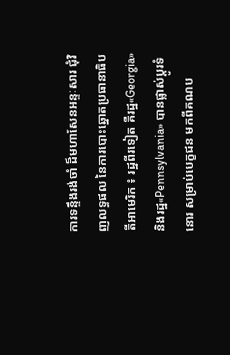ការទន្ទឹងរង់ចាំ ដ៏មហាសែនអន្ទៈសារ ជុំវិញលទ្ធផល នៃការបោះឆ្នោតប្រធានាធិបតីអាមេរិក ៖ រដ្ឋពីរទៀត គឺរដ្ឋ«Georgia» និងរដ្ឋ«Pennsylvania» បានផ្លាស់ប្ដូរទំនោរ សម្រាប់បេក្ខជន មកពីគណប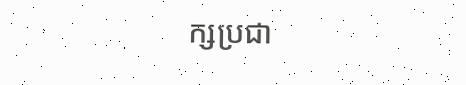ក្សប្រជា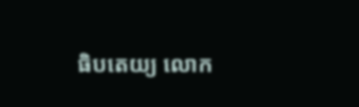ធិបតេយ្យ លោក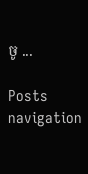ចូ ...

Posts navigation